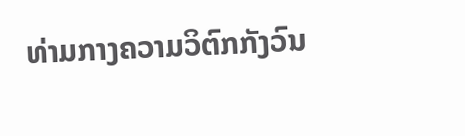ທ່າມກາງຄວາມວິຕົກກັງວົນ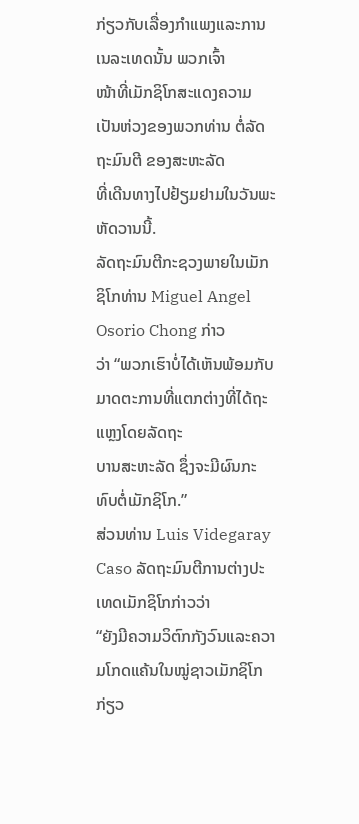ກ່ຽວກັບເລື່ອງກຳແພງແລະການເນລະເທດນັ້ນ ພວກເຈົ້າ
ໜ້າທີ່ເມັກຊິໂກສະແດງຄວາມເປັນຫ່ວງຂອງພວກທ່ານ ຕໍ່ລັດຖະມົນຕີ ຂອງສະຫະລັດ
ທີ່ເດີນທາງໄປຢ້ຽມຢາມໃນວັນພະຫັດວານນີ້.
ລັດຖະມົນຕີກະຊວງພາຍໃນເມັກຊິໂກທ່ານ Miguel Angel Osorio Chong ກ່າວ
ວ່າ “ພວກເຮົາບໍ່ໄດ້ເຫັນພ້ອມກັບມາດຕະການທີ່ແຕກຕ່າງທີ່ໄດ້ຖະແຫຼງໂດຍລັດຖະ
ບານສະຫະລັດ ຊຶ່ງຈະມີຜົນກະທົບຕໍ່ເມັກຊິໂກ.”
ສ່ວນທ່ານ Luis Videgaray Caso ລັດຖະມົນຕີການຕ່າງປະເທດເມັກຊິໂກກ່າວວ່າ
“ຍັງມີຄວາມວິຕົກກັງວົນແລະຄວາມໂກດແຄ້ນໃນໝູ່ຊາວເມັກຊິໂກກ່ຽວ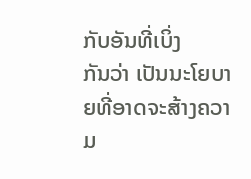ກັບອັນທີ່ເບິ່ງ
ກັນວ່າ ເປັນນະໂຍບາຍທີ່ອາດຈະສ້າງຄວາມ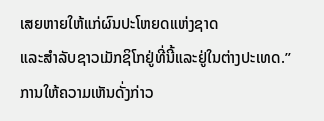ເສຍຫາຍໃຫ້ແກ່ຜົນປະໂຫຍດແຫ່ງຊາດ
ແລະສຳລັບຊາວເມັກຊິໂກຢູ່ທີ່ນີ້ແລະຢູ່ໃນຕ່າງປະເທດ.”
ການໃຫ້ຄວາມເຫັນດັ່ງກ່າວ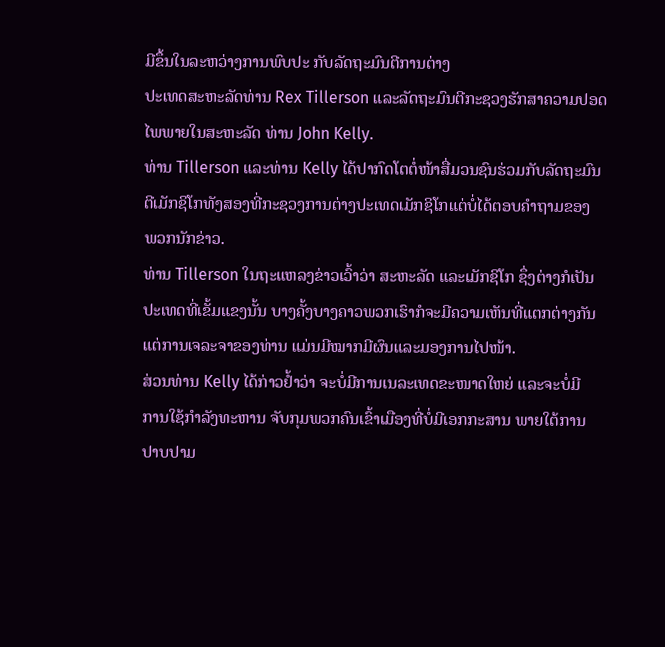ມີຂຶ້ນໃນລະຫວ່າງການພົບປະ ກັບລັດຖະມົນຕີການຕ່າງ
ປະເທດສະຫະລັດທ່ານ Rex Tillerson ແລະລັດຖະມົນຕີກະຊວງຮັກສາຄວາມປອດ
ໄພພາຍໃນສະຫະລັດ ທ່ານ John Kelly.
ທ່ານ Tillerson ແລະທ່ານ Kelly ໄດ້ປາກົດໂຕຕໍ່ໜ້າສື່ມວນຊົນຮ່ວມກັບລັດຖະມົນ
ຕີເມັກຊິໂກທັງສອງທີ່ກະຊວງການຕ່າງປະເທດເມັກຊິໂກແຕ່ບໍ່ໄດ້ຕອບຄຳຖາມຂອງ
ພວກນັກຂ່າວ.
ທ່ານ Tillerson ໃນຖະແຫລງຂ່າວເວົ້າວ່າ ສະຫະລັດ ແລະເມັກຊິໂກ ຊຶ່ງຕ່າງກໍເປັນ
ປະເທດທີ່ເຂັ້ມແຂງນັ້ນ ບາງຄັ້ງບາງຄາວພວກເຮົາກໍຈະມີຄວາມເຫັນທີ່ແຕກຕ່າງກັນ
ແຕ່ການເຈລະຈາຂອງທ່ານ ແມ່ນມີໝາກມີຜົນແລະມອງການໄປໜ້າ.
ສ່ວນທ່ານ Kelly ໄດ້ກ່າວຢ້ຳວ່າ ຈະບໍ່ມີການເນລະເທດຂະໜາດໃຫຍ່ ແລະຈະບໍ່ມີ
ການໃຊ້ກຳລັງທະຫານ ຈັບກຸມພວກຄົນເຂົ້າເມືອງທີ່ບໍ່ມີເອກກະສານ ພາຍໃຕ້ການ
ປາບປາມ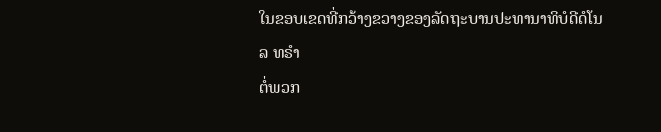ໃນຂອບເຂດທີ່ກວ້າງຂວາງຂອງລັດຖະບານປະທານາທິບໍດີດໍໂນລ ທຣຳ
ຕໍ່ພວກ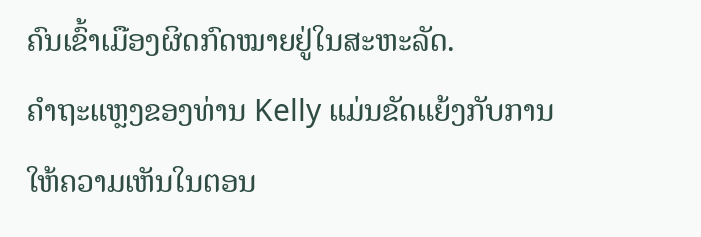ຄົນເຂົ້າເມືອງຜິດກົດໝາຍຢູ່ໃນສະຫະລັດ.
ຄຳຖະແຫຼງຂອງທ່ານ Kelly ແມ່ນຂັດແຍ້ງກັບການໃຫ້ຄວາມເຫັນໃນຕອນ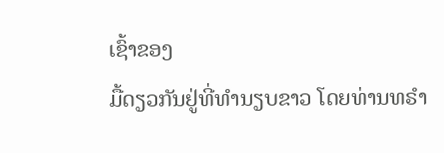ເຊົ້າຂອງ
ມື້ດຽວກັນຢູ່ທີ່ທຳນຽບຂາວ ໂດຍທ່ານທຣຳ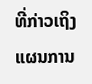ທີ່ກ່າວເຖິງແຜນການ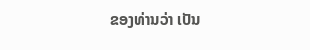ຂອງທ່ານວ່າ ເປັນ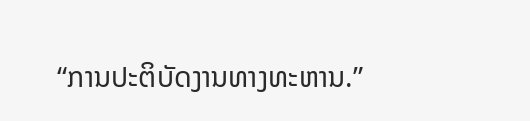“ການປະຕິບັດງານທາງທະຫານ.”